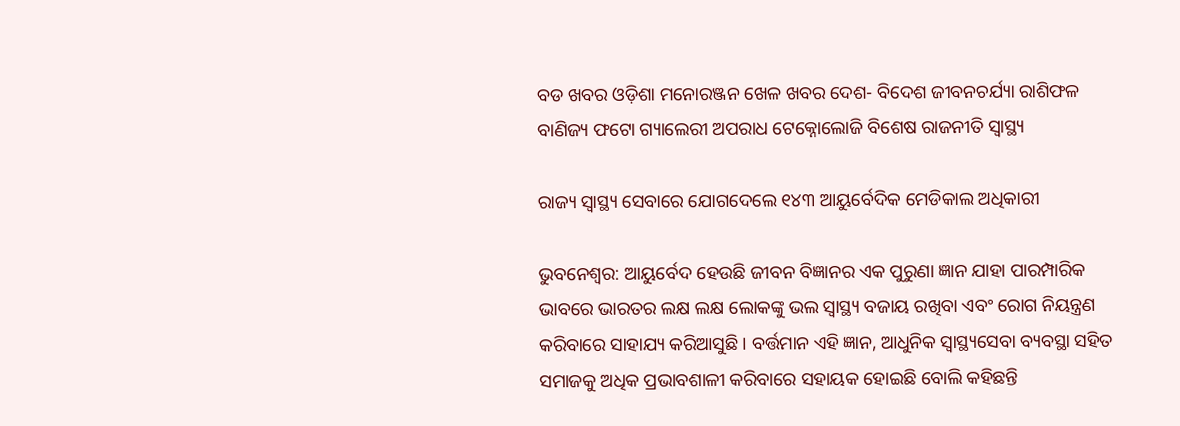ବଡ ଖବର ଓଡ଼ିଶା ମନୋରଞ୍ଜନ ଖେଳ ଖବର ଦେଶ- ବିଦେଶ ଜୀବନଚର୍ଯ୍ୟା ରାଶିଫଳ ବାଣିଜ୍ୟ ଫଟୋ ଗ୍ୟାଲେରୀ ଅପରାଧ ଟେକ୍ନୋଲୋଜି ବିଶେଷ ରାଜନୀତି ସ୍ଵାସ୍ଥ୍ୟ

ରାଜ୍ୟ ସ୍ୱାସ୍ଥ୍ୟ ସେବାରେ ଯୋଗଦେଲେ ୧୪୩ ଆୟୁର୍ବେଦିକ ମେଡିକାଲ ଅଧିକାରୀ

ଭୁବନେଶ୍ୱର: ଆୟୁର୍ବେଦ ହେଉଛି ଜୀବନ ବିଜ୍ଞାନର ଏକ ପୁରୁଣା ଜ୍ଞାନ ଯାହା ପାରମ୍ପାରିକ ଭାବରେ ଭାରତର ଲକ୍ଷ ଲକ୍ଷ ଲୋକଙ୍କୁ ଭଲ ସ୍ୱାସ୍ଥ୍ୟ ବଜାୟ ରଖିବା ଏବଂ ରୋଗ ନିୟନ୍ତ୍ରଣ କରିବାରେ ସାହାଯ୍ୟ କରିଆସୁଛି । ବର୍ତ୍ତମାନ ଏହି ଜ୍ଞାନ, ଆଧୁନିକ ସ୍ୱାସ୍ଥ୍ୟସେବା ବ୍ୟବସ୍ଥା ସହିତ ସମାଜକୁ ଅଧିକ ପ୍ରଭାବଶାଳୀ କରିବାରେ ସହାୟକ ହୋଇଛି ବୋଲି କହିଛନ୍ତି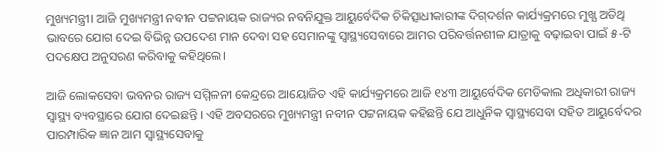ମୁଖ୍ୟମନ୍ତ୍ରୀ। ଆଜି ମୁଖ୍ୟମନ୍ତ୍ରୀ ନବୀନ ପଟ୍ଟନାୟକ ରାଜ୍ୟର ନବନିଯୁକ୍ତ ଆୟୁର୍ବେଦିକ ଚିକିତ୍ସାଧୀକାରୀଙ୍କ ଦିଗ୍‌ଦର୍ଶନ କାର୍ଯ୍ୟକ୍ରମରେ ମୁଖ୍ଯ ଅତିଥି ଭାବରେ ଯୋଗ ଦେଇ ବିଭିନ୍ନ ଉପଦେଶ ମାନ ଦେବା ସହ ସେମାନଙ୍କୁ ସ୍ୱାସ୍ଥ୍ୟସେବାରେ ଆମର ପରିବର୍ତ୍ତନଶୀଳ ଯାତ୍ରାକୁ ବଢ଼ାଇବା ପାଇଁ ୫-ଟି ପଦକ୍ଷେପ ଅନୁସରଣ କରିବାକୁ କହିଥିଲେ।

ଆଜି ଲୋକସେବା ଭବନର ରାଜ୍ୟ ସମ୍ମିଳନୀ କେନ୍ଦ୍ରରେ ଆୟୋଜିତ ଏହି କାର୍ଯ୍ୟକ୍ରମରେ ଆଜି ୧୪୩ ଆୟୁର୍ବେଦିକ ମେଡିକାଲ ଅଧିକାରୀ ରାଜ୍ୟ ସ୍ୱାସ୍ଥ୍ୟ ବ୍ୟବସ୍ଥାରେ ଯୋଗ ଦେଇଛନ୍ତି । ଏହି ଅବସରରେ ମୁଖ୍ୟମନ୍ତ୍ରୀ ନବୀନ ପଟ୍ଟନାୟକ କହିଛନ୍ତି ଯେ ଆଧୁନିକ ସ୍ୱାସ୍ଥ୍ୟସେବା ସହିତ ଆୟୁର୍ବେଦର ପାରମ୍ପାରିକ ଜ୍ଞାନ ଆମ ସ୍ୱାସ୍ଥ୍ୟସେବାକୁ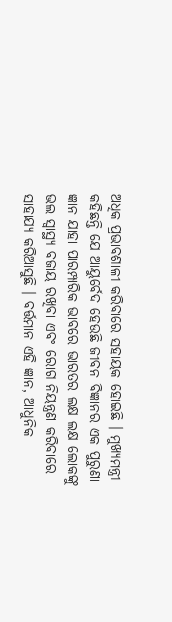ଅଧିକ ପ୍ରଭାବଶାଳୀ କରିବାରେ ସହାୟକ ହୋଇଛି । ମୁଖ୍ୟମନ୍ତ୍ରୀ କହିଛନ୍ତି ଯେ ଆୟୁର୍ବେଦ ହେଉଛି ଜୀବନ ବିଜ୍ଞାନର ଏକ ପୁରୁଣା ଜ୍ଞାନ ଯାହା ପାରମ୍ପାରିକ ଭାବରେ ଭାରତର ଲକ୍ଷ ଲକ୍ଷ ଲୋକଙ୍କୁ ଭଲ ସ୍ୱାସ୍ଥ୍ୟ ବଜାୟ ରଖିବା ଏବଂ ରୋଗ ନିୟନ୍ତ୍ରଣ କରିବାରେ ସାହାଯ୍ୟ କରିଆସୁଛି । ବର୍ତ୍ତମାନ ଏହି ଜ୍ଞାନ, ଆଧୁନିକ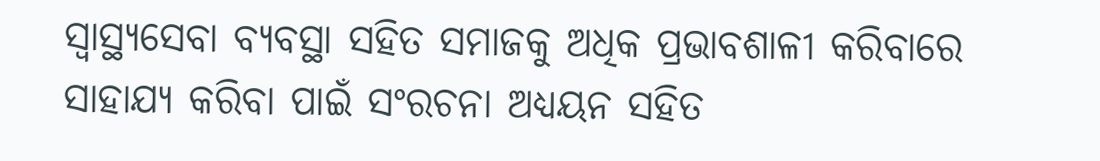ସ୍ୱାସ୍ଥ୍ୟସେବା ବ୍ୟବସ୍ଥା ସହିତ ସମାଜକୁ ଅଧିକ ପ୍ରଭାବଶାଳୀ କରିବାରେ ସାହାଯ୍ୟ କରିବା ପାଇଁ ସଂରଚନା ଅଧ୍ୟୟନ ସହିତ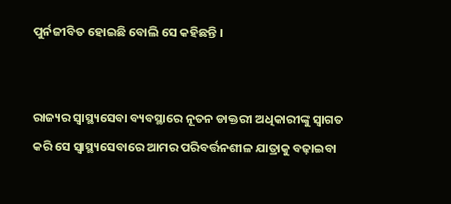ପୁର୍ନଜୀବିତ ହୋଇଛି ବୋଲି ସେ କହିଛନ୍ତି ।


ରାଜ୍ୟର ସ୍ୱାସ୍ଥ୍ୟସେବା ବ୍ୟବସ୍ଥାରେ ନୂତନ ଡାକ୍ତରୀ ଅଧିକାରୀଙ୍କୁ ସ୍ୱାଗତ କରି ସେ ସ୍ୱାସ୍ଥ୍ୟସେବାରେ ଆମର ପରିବର୍ତ୍ତନଶୀଳ ଯାତ୍ରାକୁ ବଢ଼ାଇବା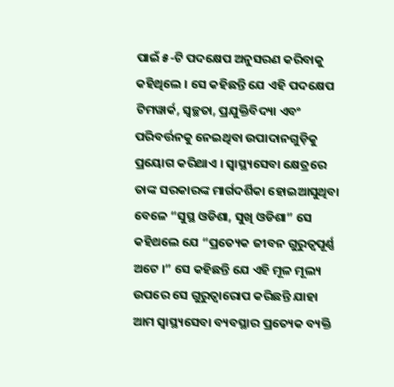ପାଇଁ ୫-ଟି ପଦକ୍ଷେପ ଅନୁସରଣ କରିବାକୁ କହିଥିଲେ । ସେ କହିଛନ୍ତି ଯେ ଏହି ପଦକ୍ଷେପ ଟିମୱାର୍କ, ସ୍ୱଚ୍ଛତା, ପ୍ରଯୁକ୍ତିବିଦ୍ୟା ଏବଂ ପରିବର୍ତ୍ତନକୁ ନେଇଥିବା ଉପାଦାନଗୁଡ଼ିକୁ ପ୍ରୟୋଗ କରିଥାଏ । ସ୍ୱାସ୍ଥ୍ୟସେବା କ୍ଷେତ୍ରରେ ତାଙ୍କ ସରକାରଙ୍କ ମାର୍ଗଦର୍ଶିକା ହୋଇଆସୁଥିବା ବେଳେ “ସୁସ୍ଥ ଓଡିଶା, ସୁଖି ଓଡିଶା” ସେ କହିଥଲେ ଯେ “ପ୍ରତ୍ୟେକ ଜୀବନ ଗୁରୁତ୍ୱପୂର୍ଣ୍ଣ ଅଟେ ।” ସେ କହିଛନ୍ତି ଯେ ଏହି ମୂଳ ମୂଲ୍ୟ ଉପରେ ସେ ଗୁରୁତ୍ୱାରୋପ କରିଛନ୍ତି ଯାହା ଆମ ସ୍ୱାସ୍ଥ୍ୟସେବା ବ୍ୟବସ୍ଥାର ପ୍ରତ୍ୟେକ ବ୍ୟକ୍ତି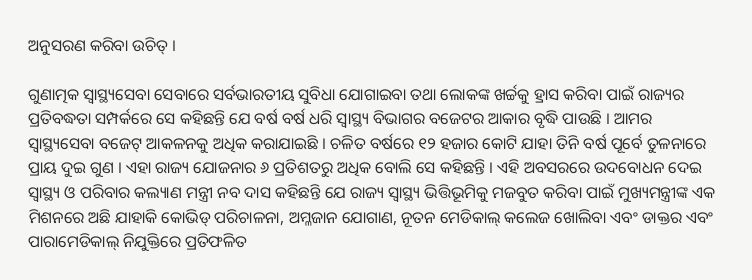ଅନୁସରଣ କରିବା ଉଚିତ୍ ।

ଗୁଣାତ୍ମକ ସ୍ୱାସ୍ଥ୍ୟସେବା ସେବାରେ ସର୍ବଭାରତୀୟ ସୁବିଧା ଯୋଗାଇବା ତଥା ଲୋକଙ୍କ ଖର୍ଚ୍ଚକୁ ହ୍ରାସ କରିବା ପାଇଁ ରାଜ୍ୟର ପ୍ରତିବଦ୍ଧତା ସମ୍ପର୍କରେ ସେ କହିଛନ୍ତି ଯେ ବର୍ଷ ବର୍ଷ ଧରି ସ୍ୱାସ୍ଥ୍ୟ ବିଭାଗର ବଜେଟର ଆକାର ବୃଦ୍ଧି ପାଉଛି । ଆମର ସ୍ୱାସ୍ଥ୍ୟସେବା ବଜେଟ୍ ଆକଳନକୁ ଅଧିକ କରାଯାଇଛି । ଚଳିତ ବର୍ଷରେ ୧୨ ହଜାର କୋଟି ଯାହା ତିନି ବର୍ଷ ପୂର୍ବେ ତୁଳନାରେ ପ୍ରାୟ ଦୁଇ ଗୁଣ । ଏହା ରାଜ୍ୟ ଯୋଜନାର ୬ ପ୍ରତିଶତରୁ ଅଧିକ ବୋଲି ସେ କହିଛନ୍ତି । ଏହି ଅବସରରେ ଉଦବୋଧନ ଦେଇ ସ୍ୱାସ୍ଥ୍ୟ ଓ ପରିବାର କଲ୍ୟାଣ ମନ୍ତ୍ରୀ ନବ ଦାସ କହିଛନ୍ତି ଯେ ରାଜ୍ୟ ସ୍ୱାସ୍ଥ୍ୟ ଭିତ୍ତିଭୂମିକୁ ମଜବୁତ କରିବା ପାଇଁ ମୁଖ୍ୟମନ୍ତ୍ରୀଙ୍କ ଏକ ମିଶନରେ ଅଛି ଯାହାକି କୋଭିଡ୍ ପରିଚାଳନା, ଅମ୍ଳଜାନ ଯୋଗାଣ, ନୂତନ ମେଡିକାଲ୍ କଲେଜ ଖୋଲିବା ଏବଂ ଡାକ୍ତର ଏବଂ ପାରାମେଡିକାଲ୍ ନିଯୁକ୍ତିରେ ପ୍ରତିଫଳିତ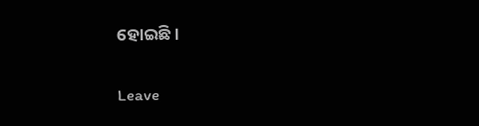ହୋଇଛି ।

Leave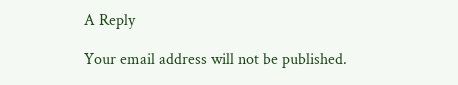A Reply

Your email address will not be published.